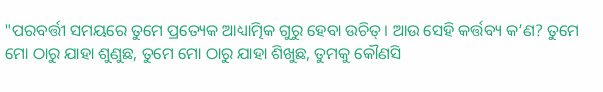"ପରବର୍ତ୍ତୀ ସମୟରେ ତୁମେ ପ୍ରତ୍ୟେକ ଆଧ୍ୟାତ୍ମିକ ଗୁରୁ ହେବା ଉଚିତ୍। ଆଉ ସେହି କର୍ତ୍ତବ୍ୟ କ’ଣ? ତୁମେ ମୋ ଠାରୁ ଯାହା ଶୁଣୁଛ, ତୁମେ ମୋ ଠାରୁ ଯାହା ଶିଖୁଛ, ତୁମକୁ କୌଣସି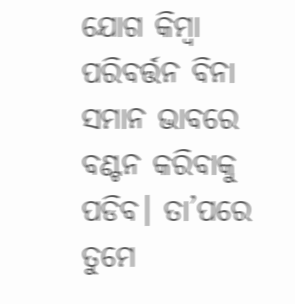ଯୋଗ କିମ୍ବା ପରିବର୍ତ୍ତନ ବିନା ସମାନ ଭାବରେ ବଣ୍ଟନ କରିବାକୁ ପଡିବ। ତା’ପରେ ତୁମେ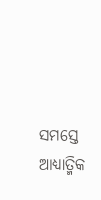ସମସ୍ତେ ଆଧ୍ୟାତ୍ମିକ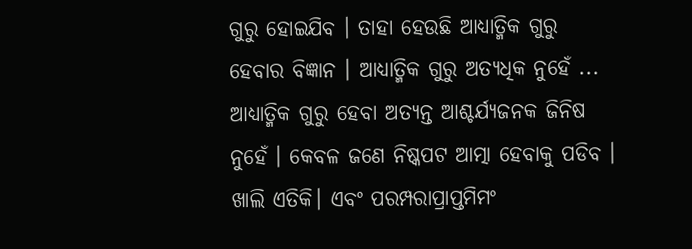ଗୁରୁ ହୋଇଯିବ । ତାହା ହେଉଛି ଆଧ୍ୟାତ୍ମିକ ଗୁରୁ ହେବାର ବିଜ୍ଞାନ । ଆଧ୍ୟାତ୍ମିକ ଗୁରୁ ଅତ୍ୟଧିକ ନୁହେଁ ... ଆଧ୍ୟାତ୍ମିକ ଗୁରୁ ହେବା ଅତ୍ୟନ୍ତ ଆଶ୍ଚର୍ଯ୍ୟଜନକ ଜିନିଷ ନୁହେଁ । କେବଳ ଜଣେ ନିଷ୍କପଟ ଆତ୍ମା ହେବାକୁ ପଡିବ । ଖାଲି ଏତିକି। ଏବଂ ପରମ୍ପରାପ୍ରାପ୍ତମିମଂ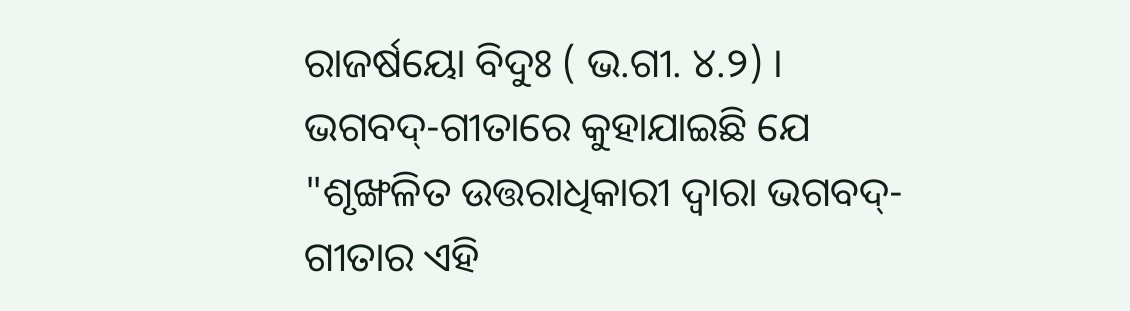ରାଜର୍ଷୟୋ ବିଦୁଃ ( ଭ.ଗୀ. ୪.୨) । ଭଗବଦ୍-ଗୀତାରେ କୁହାଯାଇଛି ଯେ "ଶୃଙ୍ଖଳିତ ଉତ୍ତରାଧିକାରୀ ଦ୍ୱାରା ଭଗବଦ୍-ଗୀତାର ଏହି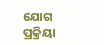ଯୋଗ ପ୍ରକ୍ରିୟା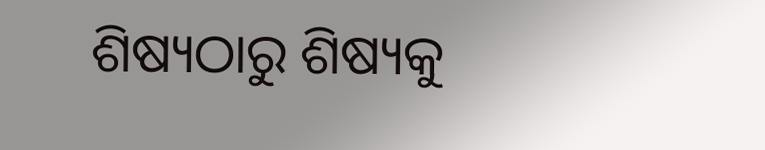ଶିଷ୍ୟଠାରୁ ଶିଷ୍ୟକୁ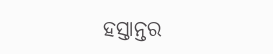ହସ୍ତାନ୍ତର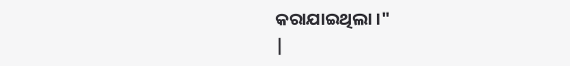କରାଯାଇଥିଲା।"
|